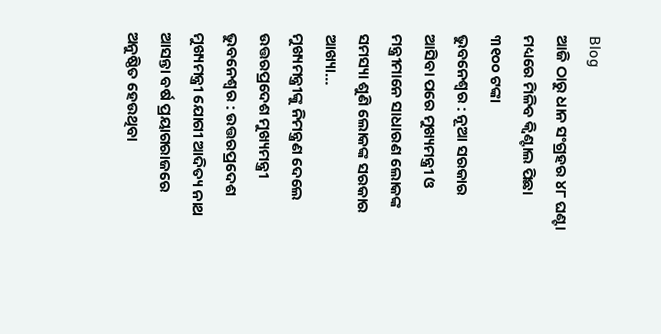Blog
ଆଜି ଠାରୁ ଧାନ ସଂଗ୍ରହର ୪୮ ଘଣ୍ଟା ମଧ୍ୟରେ ମିଳିବ କ୍ଵିଣ୍ଟାଲ ପିଛା ୩୧୦୦ ଟଙ୍କା
ଭୁବନେଶ୍ୱର : ନୂଆ ସରକାର ଆସିବା ପରେ ମୁଖ୍ୟମନ୍ତ୍ରୀ ଓ ମନ୍ତ୍ରୀମାନେ ସାଧାରଣ ଲୋକଙ୍କ ସମସ୍ୟା ଶୁଣି ଲୋକଙ୍କ ସରକାର ଆଖ୍ୟା…
ମୁଖ୍ୟମନ୍ତ୍ରୀଙ୍କୁ ନିମନ୍ତ୍ରଣ ଦେଲେ ଉତ୍ତରପ୍ରଦେଶ ମୁଖ୍ୟମନ୍ତ୍ରୀ
ଭୁବନେଶ୍ୱର : ଉତ୍ତରପ୍ରଦେଶ ମୁଖ୍ୟମନ୍ତ୍ରୀ ଯୋଗୀ ଆଦିତ୍ୟ ନାଥ ଆସନ୍ତା ବର୍ଷ ପ୍ରୟାଗରାଜରେ ଅନୁଷ୍ଠିତ ହେଉଥିବା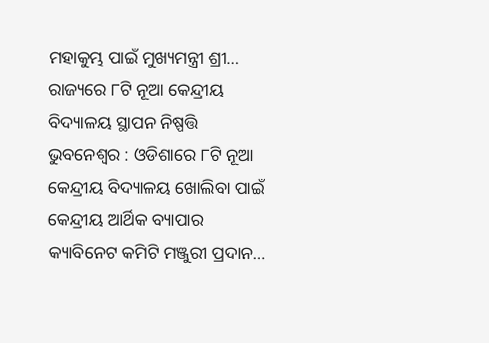ମହାକୁମ୍ଭ ପାଇଁ ମୁଖ୍ୟମନ୍ତ୍ରୀ ଶ୍ରୀ…
ରାଜ୍ୟରେ ୮ଟି ନୂଆ କେନ୍ଦ୍ରୀୟ ବିଦ୍ୟାଳୟ ସ୍ଥାପନ ନିଷ୍ପତ୍ତି
ଭୁବନେଶ୍ବର : ଓଡିଶାରେ ୮ଟି ନୂଆ କେନ୍ଦ୍ରୀୟ ବିଦ୍ୟାଳୟ ଖୋଲିବା ପାଇଁ କେନ୍ଦ୍ରୀୟ ଆର୍ଥିକ ବ୍ୟାପାର କ୍ୟାବିନେଟ କମିଟି ମଞ୍ଜୁରୀ ପ୍ରଦାନ…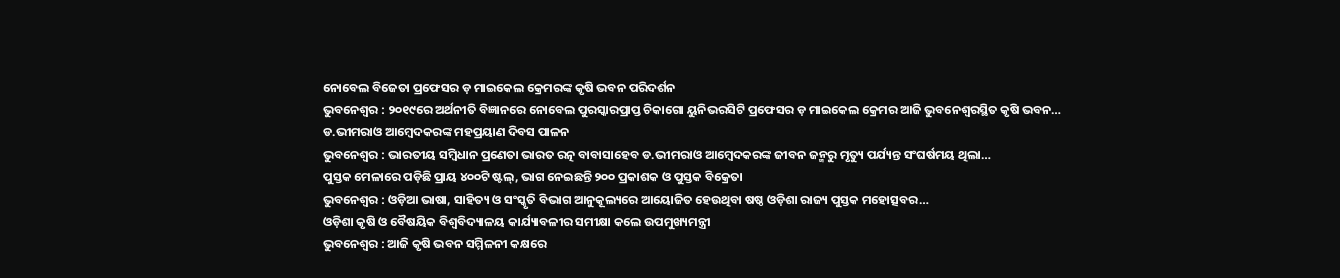ନୋବେଲ ବିଜେତା ପ୍ରଫେସର ଡ଼ ମାଇକେଲ କ୍ରେମରଙ୍କ କୃଷି ଭବନ ପରିଦର୍ଶନ
ଭୁବନେଶ୍ୱର : ୨୦୧୯ରେ ଅର୍ଥନୀତି ବିଜ୍ଞାନରେ ନୋବେଲ ପୁରସ୍କାରପ୍ରାପ୍ତ ଚିକାଗୋ ୟୁନିଭରସିଟି ପ୍ରଫେସର ଡ଼ ମାଇକେଲ କ୍ରେମର ଆଜି ଭୁବନେଶ୍ଵରସ୍ଥିତ କୃଷି ଭବନ…
ଡ.ଭୀମରାଓ ଆମ୍ବେଦକରଙ୍କ ମହପ୍ରୟାଣ ଦିବସ ପାଳନ
ଭୁବନେଶ୍ୱର : ଭାରତୀୟ ସମ୍ବିଧାନ ପ୍ରଣେତା ଭାରତ ରତ୍ନ ବାବାସାହେବ ଡ.ଭୀମରାଓ ଆମ୍ବେଦକରଙ୍କ ଜୀବନ ଜନ୍ମରୁ ମୃତ୍ୟୁ ପର୍ଯ୍ୟନ୍ତ ସଂଘର୍ଷମୟ ଥିଲା…
ପୁସ୍ତକ ମେଳାରେ ପଡ଼ିଛି ପ୍ରାୟ ୪୦୦ଟି ଷ୍ଟଲ୍, ଭାଗ ନେଇଛନ୍ତି ୨୦୦ ପ୍ରକାଶକ ଓ ପୁସ୍ତକ ବିକ୍ରେତା
ଭୁବନେଶ୍ୱର : ଓଡ଼ିଆ ଭାଷା, ସାହିତ୍ୟ ଓ ସଂସ୍କୃତି ବିଭାଗ ଆନୁକୂଲ୍ୟରେ ଆୟୋଜିତ ହେଉଥିବା ଷଷ୍ଠ ଓଡ଼ିଶା ରାଜ୍ୟ ପୁସ୍ତକ ମହୋତ୍ସବର…
ଓଡ଼ିଶା କୃଷି ଓ ବୈଷୟିକ ବିଶ୍ୱବିଦ୍ୟାଳୟ କାର୍ଯ୍ୟାବଳୀର ସମୀକ୍ଷା କଲେ ଉପମୁଖ୍ୟମନ୍ତ୍ରୀ
ଭୁବନେଶ୍ୱର : ଆଜି କୃଷି ଭବନ ସମ୍ମିଳନୀ କକ୍ଷରେ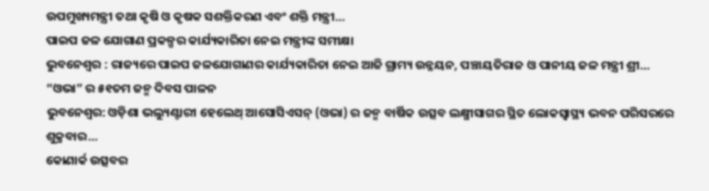ଉପମୁଖ୍ୟମନ୍ତ୍ରୀ ତଥା କୃଷି ଓ କୃଷକ ସଶକ୍ତିକରଣ ଏବଂ ଶକ୍ତି ମନ୍ତ୍ରୀ…
ପାଇପ ଜଳ ଯୋଗାଣ ପ୍ରକଳ୍ପର କାର୍ଯ୍ୟକାରିତା ନେଇ ମନ୍ତ୍ରୀଙ୍କ ସମୀକ୍ଷା
ଭୁବନେଶ୍ୱର : ରାଜ୍ୟରେ ପାଇପ ଜଳଯୋଗାଣର କାର୍ଯ୍ୟକାରିତା ନେଇ ଆଜି ଗ୍ରାମ୍ୟ ଉନ୍ନୟନ, ପଞ୍ଚାୟତିରାଜ ଓ ପାନୀୟ ଜଳ ମନ୍ତ୍ରୀ ଶ୍ରୀ…
“ଓଭା” ର ୫୧ତମ ଜନ୍ମ ଦିବସ ପାଳନ
ଭୁବନେଶ୍ଵର: ଓଡ଼ିଶା ଭଲ୍ୟୁଣ୍ଟାରୀ ହେଲେଥ୍ ଆସୋସିଏସନ୍ (ଓଭା) ର ଜନ୍ମ ବାର୍ଷିକ ଉତ୍ସବ ଲକ୍ଷ୍ମୀସାଗର ସ୍ଥିତ ଲୋକସ୍ୱାସ୍ଥ୍ୟ ଭବନ ପରିସରରେ ଶୁକ୍ରବାର…
କୋଣାର୍କ ଉତ୍ସବର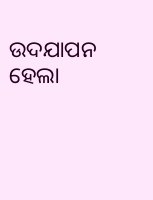ଉଦଯାପନ ହେଲା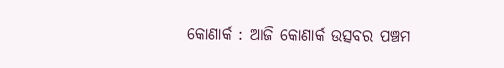କୋଣାର୍କ : ଆଜି କୋଣାର୍କ ଉତ୍ସବର ପଞ୍ଚମ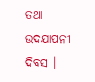ତଥା ଉଦଯାପନୀ ଦିବସ ।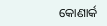କୋଣାର୍କ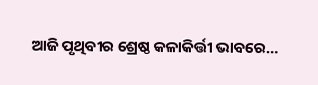ଆଜି ପୃଥିବୀର ଶ୍ରେଷ୍ଠ କଳାକିର୍ତ୍ତୀ ଭାବରେ…